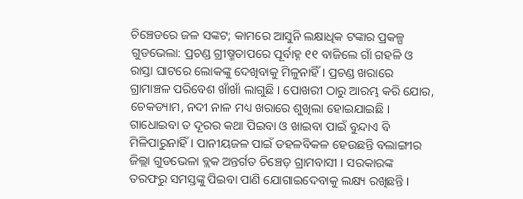ଚିଞ୍ଚେଡରେ ଜଳ ସଙ୍କଟ; କାମରେ ଆସୁନି ଲକ୍ଷାଧିକ ଟଙ୍କାର ପ୍ରକଳ୍ପ
ଗୁଡଭେଲା: ପ୍ରଚଣ୍ଡ ଗ୍ରୀଷ୍ମତାପରେ ପୂର୍ବାହ୍ନ ୧୧ ବାଜିଲେ ଗାଁ ଗହଳି ଓ ରାସ୍ତା ଘାଟରେ ଲୋକଙ୍କୁ ଦେଖିବାକୁ ମିଳୁନାହିଁ । ପ୍ରଚଣ୍ଡ ଖରାରେ ଗ୍ରାମାଞ୍ଚଳ ପରିବେଶ ଖାଁଖାଁ ଲାଗୁଛି । ପୋଖରୀ ଠାରୁ ଆରମ୍ଭ କରି ଯୋର, ଚେକଡ୍ୟାମ, ନଦୀ ନାଳ ମଧ୍ୟ ଖରାରେ ଶୁଖିଲା ହୋଇଯାଇଛି । ଗାଧୋଇବା ତ ଦୂରର କଥା ପିଇବା ଓ ଖାଇବା ପାଇଁ ବୁନ୍ଦାଏ ବି ମିଳିପାରୁନାହିଁ । ପାନୀୟଜଳ ପାଇଁ ଡହଳବିକଳ ହେଉଛନ୍ତି ବଲାଙ୍ଗୀର ଜିଲ୍ଲା ଗୁଡଭେଳା ବ୍ଲକ ଅନ୍ତର୍ଗତ ଚିଞ୍ଚେଡ଼ ଗ୍ରାମବାସୀ । ସରକାରଙ୍କ ତରଫରୁ ସମସ୍ତଙ୍କୁ ପିଇବା ପାଣି ଯୋଗାଇଦେବାକୁ ଲକ୍ଷ୍ୟ ରଖିଛନ୍ତି ।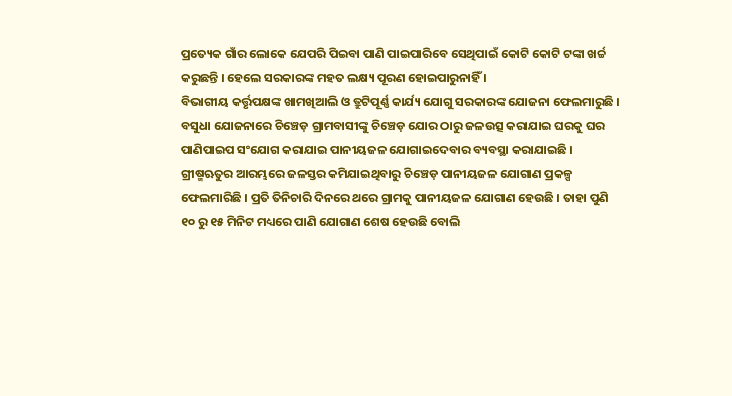ପ୍ରତ୍ୟେକ ଗାଁର ଲୋକେ ଯେପରି ପିଇବା ପାଣି ପାଇପାରିବେ ସେଥିପାଇଁ କୋଟି କୋଟି ଟଙ୍କା ଖର୍ଚ୍ଚ କରୁଛନ୍ତି । ହେଲେ ସରକାରଙ୍କ ମହତ ଲକ୍ଷ୍ୟ ପୂରଣ ହୋଇପାରୁନାହିଁ ।
ବିଭାଗୀୟ କର୍ତ୍ତୃପକ୍ଷଙ୍କ ଖାମଖିଆଲି ଓ ତ୍ରୁଟିପୂର୍ଣ୍ଣ କାର୍ଯ୍ୟ ଯୋଗୁ ସରକାରଙ୍କ ଯୋଜନା ଫେଲମାରୁଛି । ବସୁଧା ଯୋଜନାରେ ଚିଞ୍ଚେଡ଼ ଗ୍ରାମବାସୀଙ୍କୁ ଚିଞ୍ଚେଡ଼ ଯୋର ଠାରୁ ଜଳଉତ୍ସ କରାଯାଇ ଘରକୁ ଘର ପାଣିପାଇପ ସଂଯୋଗ କରାଯାଇ ପାନୀୟଜଳ ଯୋଗାଇଦେବାର ବ୍ୟବସ୍ଥା କରାଯାଇଛି ।
ଗ୍ରୀଷ୍ମଋତୁର ଆରମ୍ଭରେ ଜଳସ୍ତର କମିଯାଇଥିବାରୁ ଚିଞ୍ଚେଡ଼ ପାନୀୟଜଳ ଯୋଗାଣ ପ୍ରକଳ୍ପ ଫେଲମାରିଛି । ପ୍ରତି ତିନିଚାରି ଦିନରେ ଥରେ ଗ୍ରାମକୁ ପାନୀୟଜଳ ଯୋଗାଣ ହେଉଛି । ତାହା ପୁଣି ୧୦ ରୁ ୧୫ ମିନିଟ ମଧ୍ୟରେ ପାଣି ଯୋଗାଣ ଶେଷ ହେଉଛି ବୋଲି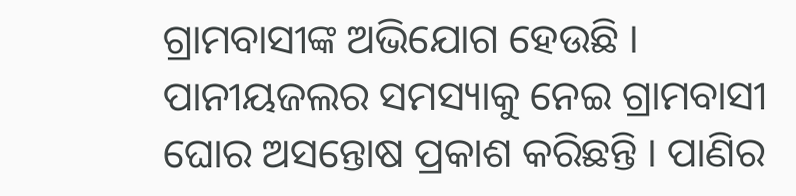ଗ୍ରାମବାସୀଙ୍କ ଅଭିଯୋଗ ହେଉଛି । ପାନୀୟଜଲର ସମସ୍ୟାକୁ ନେଇ ଗ୍ରାମବାସୀ ଘୋର ଅସନ୍ତୋଷ ପ୍ରକାଶ କରିଛନ୍ତି । ପାଣିର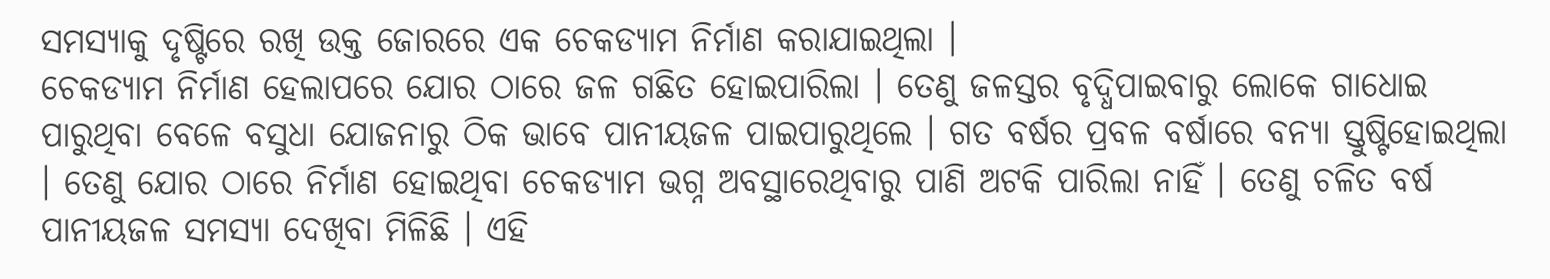ସମସ୍ୟାକୁ ଦୃଷ୍ଟିରେ ରଖି ଉକ୍ତ ଜୋରରେ ଏକ ଚେକଡ୍ୟାମ ନିର୍ମାଣ କରାଯାଇଥିଲା ।
ଚେକଡ୍ୟାମ ନିର୍ମାଣ ହେଲାପରେ ଯୋର ଠାରେ ଜଳ ଗଛିତ ହୋଇପାରିଲା । ତେଣୁ ଜଳସ୍ତର ବୃଦ୍ଧିପାଇବାରୁ ଲୋକେ ଗାଧୋଇ ପାରୁଥିବା ବେଳେ ବସୁଧା ଯୋଜନାରୁ ଠିକ ଭାବେ ପାନୀୟଜଳ ପାଇପାରୁଥିଲେ । ଗତ ବର୍ଷର ପ୍ରବଳ ବର୍ଷାରେ ବନ୍ୟା ସ୍ତୁଷ୍ଟିହୋଇଥିଲା । ତେଣୁ ଯୋର ଠାରେ ନିର୍ମାଣ ହୋଇଥିବା ଚେକଡ୍ୟାମ ଭଗ୍ନ ଅବସ୍ଥାରେଥିବାରୁ ପାଣି ଅଟକି ପାରିଲା ନାହିଁ । ତେଣୁ ଚଳିତ ବର୍ଷ ପାନୀୟଜଳ ସମସ୍ୟା ଦେଖିବା ମିଳିଛି । ଏହି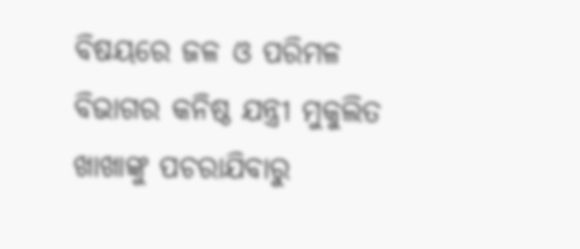ବିଷୟରେ ଜଳ ଓ ପରିମଳ ବିଭାଗର କନିଷ୍ଠ ଯନ୍ତ୍ରୀ ମୁକୁଲିତ ଖାଖାଙ୍କୁ ପଚରାଯିବାରୁ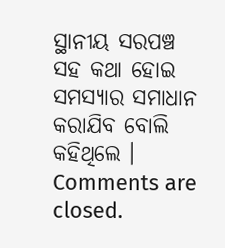ସ୍ଥାନୀୟ ସରପଞ୍ଚ ସହ କଥା ହୋଇ ସମସ୍ୟାର ସମାଧାନ କରାଯିବ ବୋଲି କହିଥିଲେ ।
Comments are closed.